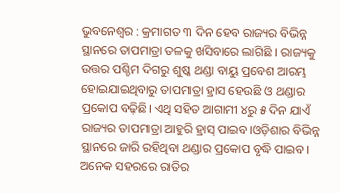ଭୁବନେଶ୍ବର : କ୍ରମାଗତ ୩ ଦିନ ହେବ ରାଜ୍ୟର ବିଭିନ୍ନ ସ୍ଥାନରେ ତାପମାତ୍ରା ତଳକୁ ଖସିବାରେ ଲାଗିଛି । ରାଜ୍ୟକୁ ଉତ୍ତର ପଶ୍ଚିମ ଦିଗରୁ ଶୁଷ୍କ ଥଣ୍ଡା ବାୟୁ ପ୍ରବେଶ ଆରମ୍ଭ ହୋଇଯାଇଥିବାରୁ ତାପମାତ୍ରା ହ୍ରାସ ହେଉଛି ଓ ଥଣ୍ଡାର ପ୍ରକୋପ ବଢ଼ିଛି। ଏଥି ସହିତ ଆଗାମୀ ୪ରୁ ୫ ଦିନ ଯାଏଁ ରାଜ୍ୟର ତାପମାତ୍ରା ଆହୁରି ହ୍ରାସ୍ ପାଇବ।ଓଡ଼ିଶାର ବିଭିନ୍ନ ସ୍ଥାନରେ ଜାରି ରହିଥିବା ଥଣ୍ଡାର ପ୍ରକୋପ ବୃଦ୍ଧି ପାଇବ। ଅନେକ ସହରରେ ରାତିର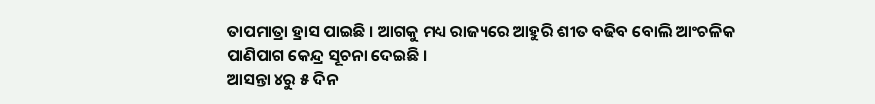ତାପମାତ୍ରା ହ୍ରାସ ପାଇଛି । ଆଗକୁ ମଧ୍ୟ ରାଜ୍ୟରେ ଆହୁରି ଶୀତ ବଢିବ ବୋଲି ଆଂଚଳିକ ପାଣିପାଗ କେନ୍ଦ୍ର ସୂଚନା ଦେଇଛି ।
ଆସନ୍ତା ୪ରୁ ୫ ଦିନ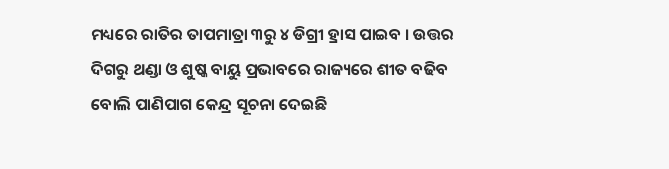ମଧ୍ୟରେ ରାତିର ତାପମାତ୍ରା ୩ରୁ ୪ ଡିଗ୍ରୀ ହ୍ରାସ ପାଇବ । ଉତ୍ତର ଦିଗରୁ ଥଣ୍ଡା ଓ ଶୁଷ୍କ ବାୟୁ ପ୍ରଭାବରେ ରାଜ୍ୟରେ ଶୀତ ବଢିବ ବୋଲି ପାଣିପାଗ କେନ୍ଦ୍ର ସୂଚନା ଦେଇଛି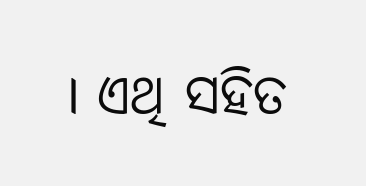। ଏଥି ସହିତ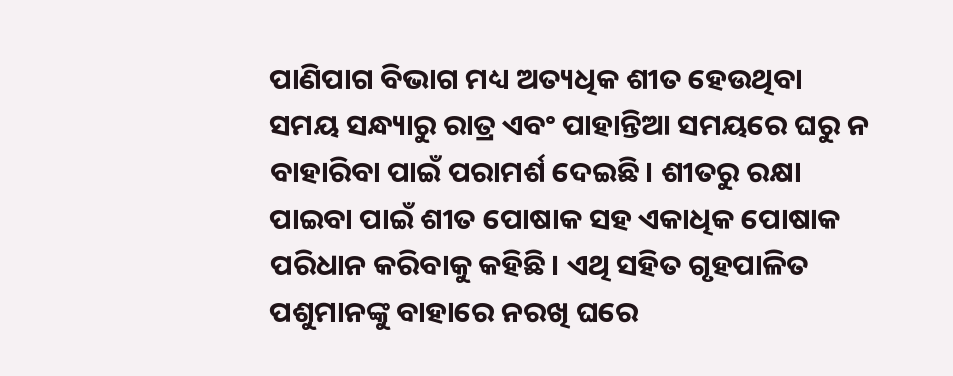ପାଣିପାଗ ବିଭାଗ ମଧ୍ୟ ଅତ୍ୟଧିକ ଶୀତ ହେଉଥିବା ସମୟ ସନ୍ଧ୍ୟାରୁ ରାତ୍ର ଏବଂ ପାହାନ୍ତିଆ ସମୟରେ ଘରୁ ନ ବାହାରିବା ପାଇଁ ପରାମର୍ଶ ଦେଇଛି। ଶୀତରୁ ରକ୍ଷା ପାଇବା ପାଇଁ ଶୀତ ପୋଷାକ ସହ ଏକାଧିକ ପୋଷାକ ପରିଧାନ କରିବାକୁ କହିଛି। ଏଥି ସହିତ ଗୃହପାଳିତ ପଶୁମାନଙ୍କୁ ବାହାରେ ନରଖି ଘରେ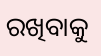ରଖିବାକୁ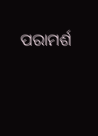ପରାମର୍ଶ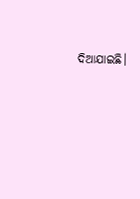ଦିଆଯାଇଛି।